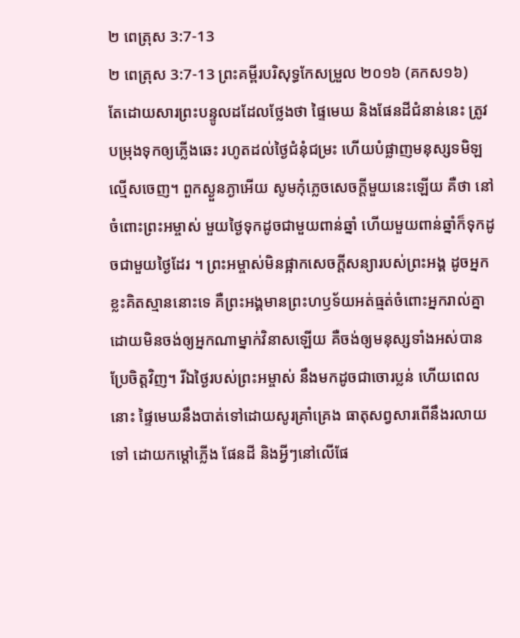២ ពេត្រុស 3:7-13
២ ពេត្រុស 3:7-13 ព្រះគម្ពីរបរិសុទ្ធកែសម្រួល ២០១៦ (គកស១៦)
តែដោយសារព្រះបន្ទូលដដែលថ្លែងថា ផ្ទៃមេឃ និងផែនដីជំនាន់នេះ ត្រូវបម្រុងទុកឲ្យភ្លើងឆេះ រហូតដល់ថ្ងៃជំនុំជម្រះ ហើយបំផ្លាញមនុស្សទមិឡល្មើសចេញ។ ពួកស្ងួនភ្ងាអើយ សូមកុំភ្លេចសេចក្ដីមួយនេះឡើយ គឺថា នៅចំពោះព្រះអម្ចាស់ មួយថ្ងៃទុកដូចជាមួយពាន់ឆ្នាំ ហើយមួយពាន់ឆ្នាំក៏ទុកដូចជាមួយថ្ងៃដែរ ។ ព្រះអម្ចាស់មិនផ្អាកសេចក្ដីសន្យារបស់ព្រះអង្គ ដូចអ្នកខ្លះគិតស្មាននោះទេ គឺព្រះអង្គមានព្រះហឫទ័យអត់ធ្មត់ចំពោះអ្នករាល់គ្នា ដោយមិនចង់ឲ្យអ្នកណាម្នាក់វិនាសឡើយ គឺចង់ឲ្យមនុស្សទាំងអស់បានប្រែចិត្តវិញ។ រីឯថ្ងៃរបស់ព្រះអម្ចាស់ នឹងមកដូចជាចោរប្លន់ ហើយពេលនោះ ផ្ទៃមេឃនឹងបាត់ទៅដោយសូរគ្រាំគ្រេង ធាតុសព្វសារពើនឹងរលាយទៅ ដោយកម្ដៅភ្លើង ផែនដី និងអ្វីៗនៅលើផែ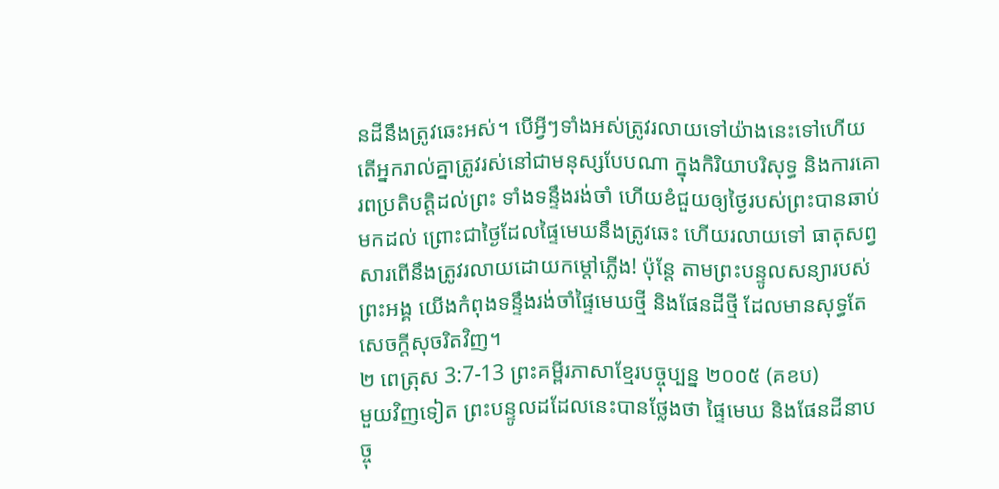នដីនឹងត្រូវឆេះអស់។ បើអ្វីៗទាំងអស់ត្រូវរលាយទៅយ៉ាងនេះទៅហើយ តើអ្នករាល់គ្នាត្រូវរស់នៅជាមនុស្សបែបណា ក្នុងកិរិយាបរិសុទ្ធ និងការគោរពប្រតិបត្តិដល់ព្រះ ទាំងទន្ទឹងរង់ចាំ ហើយខំជួយឲ្យថ្ងៃរបស់ព្រះបានឆាប់មកដល់ ព្រោះជាថ្ងៃដែលផ្ទៃមេឃនឹងត្រូវឆេះ ហើយរលាយទៅ ធាតុសព្វសារពើនឹងត្រូវរលាយដោយកម្ដៅភ្លើង! ប៉ុន្ដែ តាមព្រះបន្ទូលសន្យារបស់ព្រះអង្គ យើងកំពុងទន្ទឹងរង់ចាំផ្ទៃមេឃថ្មី និងផែនដីថ្មី ដែលមានសុទ្ធតែសេចក្ដីសុចរិតវិញ។
២ ពេត្រុស 3:7-13 ព្រះគម្ពីរភាសាខ្មែរបច្ចុប្បន្ន ២០០៥ (គខប)
មួយវិញទៀត ព្រះបន្ទូលដដែលនេះបានថ្លែងថា ផ្ទៃមេឃ និងផែនដីនាបច្ចុ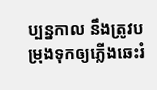ប្បន្នកាល នឹងត្រូវបម្រុងទុកឲ្យភ្លើងឆេះរំ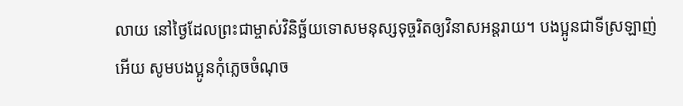លាយ នៅថ្ងៃដែលព្រះជាម្ចាស់វិនិច្ឆ័យទោសមនុស្សទុច្ចរិតឲ្យវិនាសអន្តរាយ។ បងប្អូនជាទីស្រឡាញ់អើយ សូមបងប្អូនកុំភ្លេចចំណុច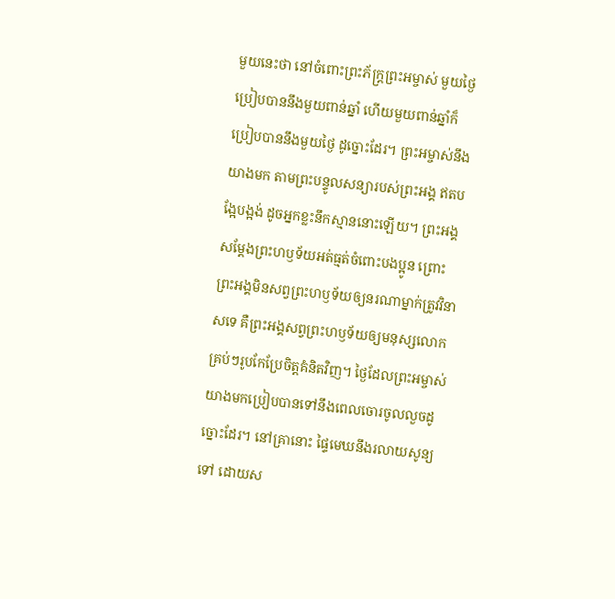មួយនេះថា នៅចំពោះព្រះភ័ក្ត្រព្រះអម្ចាស់ មួយថ្ងៃប្រៀបបាននឹងមួយពាន់ឆ្នាំ ហើយមួយពាន់ឆ្នាំក៏ប្រៀបបាននឹងមួយថ្ងៃ ដូច្នោះដែរ។ ព្រះអម្ចាស់នឹងយាងមក តាមព្រះបន្ទូលសន្យារបស់ព្រះអង្គ ឥតបង្អែបង្អង់ ដូចអ្នកខ្លះនឹកស្មាននោះឡើយ។ ព្រះអង្គសម្តែងព្រះហឫទ័យអត់ធ្មត់ចំពោះបងប្អូន ព្រោះព្រះអង្គមិនសព្វព្រះហឫទ័យឲ្យនរណាម្នាក់ត្រូវវិនាសទេ គឺព្រះអង្គសព្វព្រះហឫទ័យឲ្យមនុស្សលោកគ្រប់ៗរូបកែប្រែចិត្តគំនិតវិញ។ ថ្ងៃដែលព្រះអម្ចាស់យាងមកប្រៀបបានទៅនឹងពេលចោរចូលលួចដូច្នោះដែរ។ នៅគ្រានោះ ផ្ទៃមេឃនឹងរលាយសូន្យទៅ ដោយស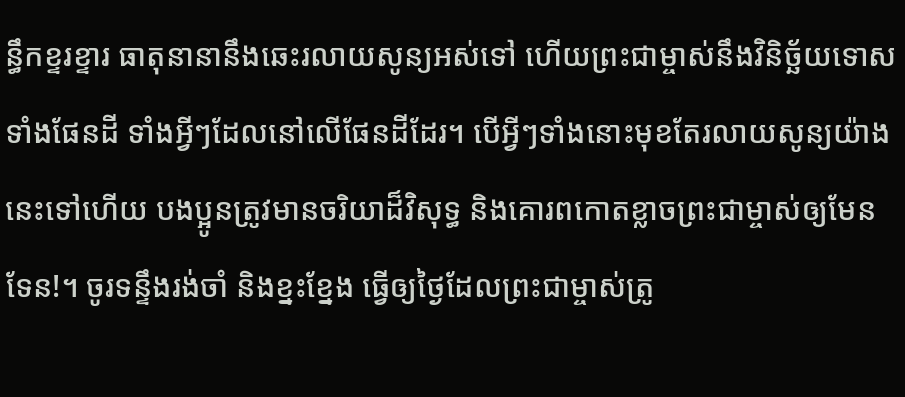ន្ធឹកខ្ទរខ្ទារ ធាតុនានានឹងឆេះរលាយសូន្យអស់ទៅ ហើយព្រះជាម្ចាស់នឹងវិនិច្ឆ័យទោស ទាំងផែនដី ទាំងអ្វីៗដែលនៅលើផែនដីដែរ។ បើអ្វីៗទាំងនោះមុខតែរលាយសូន្យយ៉ាងនេះទៅហើយ បងប្អូនត្រូវមានចរិយាដ៏វិសុទ្ធ និងគោរពកោតខ្លាចព្រះជាម្ចាស់ឲ្យមែនទែន!។ ចូរទន្ទឹងរង់ចាំ និងខ្នះខ្នែង ធ្វើឲ្យថ្ងៃដែលព្រះជាម្ចាស់ត្រូ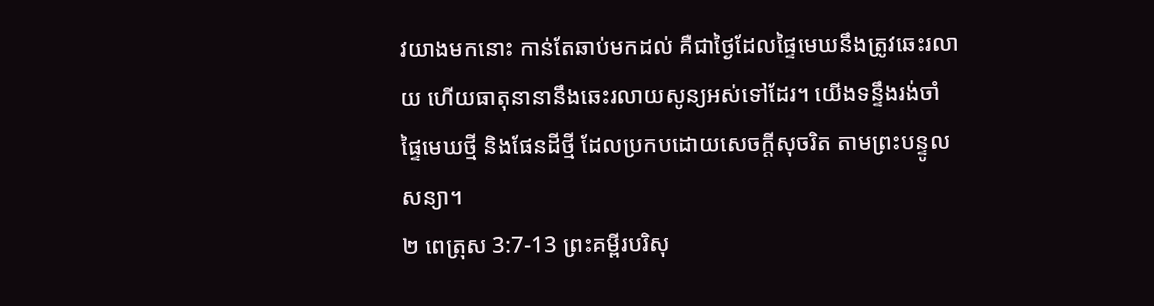វយាងមកនោះ កាន់តែឆាប់មកដល់ គឺជាថ្ងៃដែលផ្ទៃមេឃនឹងត្រូវឆេះរលាយ ហើយធាតុនានានឹងឆេះរលាយសូន្យអស់ទៅដែរ។ យើងទន្ទឹងរង់ចាំ ផ្ទៃមេឃថ្មី និងផែនដីថ្មី ដែលប្រកបដោយសេចក្ដីសុចរិត តាមព្រះបន្ទូលសន្យា។
២ ពេត្រុស 3:7-13 ព្រះគម្ពីរបរិសុ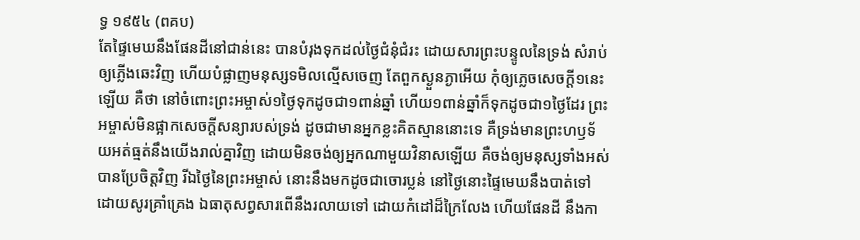ទ្ធ ១៩៥៤ (ពគប)
តែផ្ទៃមេឃនឹងផែនដីនៅជាន់នេះ បានបំរុងទុកដល់ថ្ងៃជំនុំជំរះ ដោយសារព្រះបន្ទូលនៃទ្រង់ សំរាប់ឲ្យភ្លើងឆេះវិញ ហើយបំផ្លាញមនុស្សទមិលល្មើសចេញ តែពួកស្ងួនភ្ងាអើយ កុំឲ្យភ្លេចសេចក្ដី១នេះឡើយ គឺថា នៅចំពោះព្រះអម្ចាស់១ថ្ងៃទុកដូចជា១ពាន់ឆ្នាំ ហើយ១ពាន់ឆ្នាំក៏ទុកដូចជា១ថ្ងៃដែរ ព្រះអម្ចាស់មិនផ្អាកសេចក្ដីសន្យារបស់ទ្រង់ ដូចជាមានអ្នកខ្លះគិតស្មាននោះទេ គឺទ្រង់មានព្រះហឫទ័យអត់ធ្មត់នឹងយើងរាល់គ្នាវិញ ដោយមិនចង់ឲ្យអ្នកណាមួយវិនាសឡើយ គឺចង់ឲ្យមនុស្សទាំងអស់បានប្រែចិត្តវិញ រីឯថ្ងៃនៃព្រះអម្ចាស់ នោះនឹងមកដូចជាចោរប្លន់ នៅថ្ងៃនោះផ្ទៃមេឃនឹងបាត់ទៅ ដោយសូរគ្រាំគ្រេង ឯធាតុសព្វសារពើនឹងរលាយទៅ ដោយកំដៅដ៏ក្រៃលែង ហើយផែនដី នឹងកា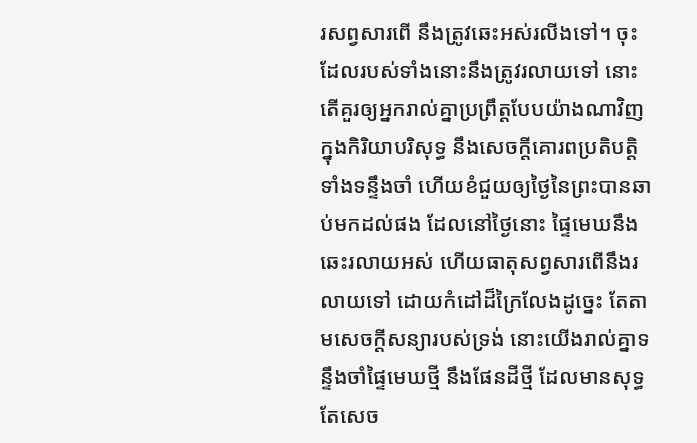រសព្វសារពើ នឹងត្រូវឆេះអស់រលីងទៅ។ ចុះដែលរបស់ទាំងនោះនឹងត្រូវរលាយទៅ នោះតើគួរឲ្យអ្នករាល់គ្នាប្រព្រឹត្តបែបយ៉ាងណាវិញ ក្នុងកិរិយាបរិសុទ្ធ នឹងសេចក្ដីគោរពប្រតិបត្តិ ទាំងទន្ទឹងចាំ ហើយខំជួយឲ្យថ្ងៃនៃព្រះបានឆាប់មកដល់ផង ដែលនៅថ្ងៃនោះ ផ្ទៃមេឃនឹងឆេះរលាយអស់ ហើយធាតុសព្វសារពើនឹងរលាយទៅ ដោយកំដៅដ៏ក្រៃលែងដូច្នេះ តែតាមសេចក្ដីសន្យារបស់ទ្រង់ នោះយើងរាល់គ្នាទន្ទឹងចាំផ្ទៃមេឃថ្មី នឹងផែនដីថ្មី ដែលមានសុទ្ធតែសេច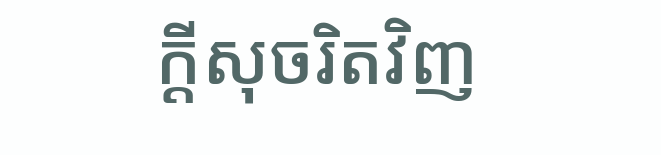ក្ដីសុចរិតវិញ